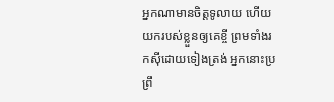អ្នកណាមានចិត្តទូលាយ ហើយយករបស់ខ្លួនឲ្យគេខ្ចី ព្រមទាំងរកស៊ីដោយទៀងត្រង់ អ្នកនោះប្រព្រឹ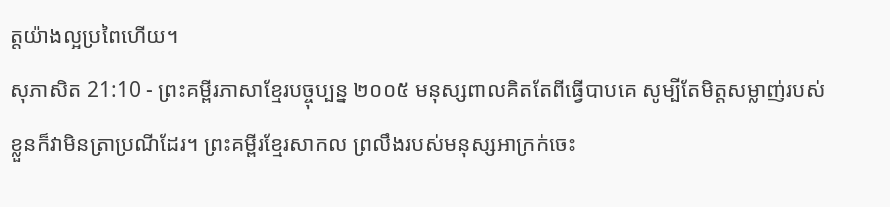ត្តយ៉ាងល្អប្រពៃហើយ។
សុភាសិត 21:10 - ព្រះគម្ពីរភាសាខ្មែរបច្ចុប្បន្ន ២០០៥ មនុស្សពាលគិតតែពីធ្វើបាបគេ សូម្បីតែមិត្តសម្លាញ់របស់ខ្លួនក៏វាមិនត្រាប្រណីដែរ។ ព្រះគម្ពីរខ្មែរសាកល ព្រលឹងរបស់មនុស្សអាក្រក់ចេះ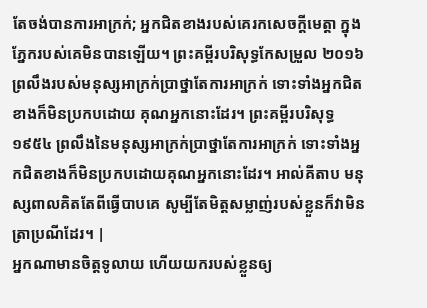តែចង់បានការអាក្រក់; អ្នកជិតខាងរបស់គេរកសេចក្ដីមេត្តា ក្នុងភ្នែករបស់គេមិនបានឡើយ។ ព្រះគម្ពីរបរិសុទ្ធកែសម្រួល ២០១៦ ព្រលឹងរបស់មនុស្សអាក្រក់ប្រាថ្នាតែការអាក្រក់ ទោះទាំងអ្នកជិតខាងក៏មិនប្រកបដោយ គុណអ្នកនោះដែរ។ ព្រះគម្ពីរបរិសុទ្ធ ១៩៥៤ ព្រលឹងនៃមនុស្សអាក្រក់ប្រាថ្នាតែការអាក្រក់ ទោះទាំងអ្នកជិតខាងក៏មិនប្រកបដោយគុណអ្នកនោះដែរ។ អាល់គីតាប មនុស្សពាលគិតតែពីធ្វើបាបគេ សូម្បីតែមិត្តសម្លាញ់របស់ខ្លួនក៏វាមិនត្រាប្រណីដែរ។ |
អ្នកណាមានចិត្តទូលាយ ហើយយករបស់ខ្លួនឲ្យ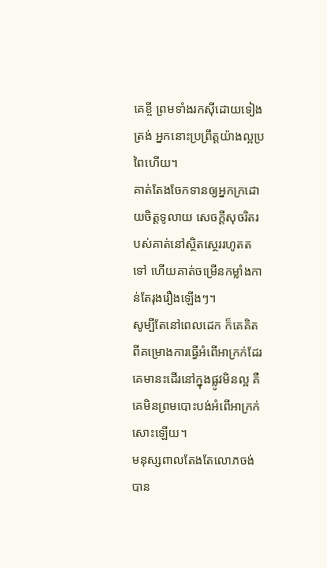គេខ្ចី ព្រមទាំងរកស៊ីដោយទៀងត្រង់ អ្នកនោះប្រព្រឹត្តយ៉ាងល្អប្រពៃហើយ។
គាត់តែងចែកទានឲ្យអ្នកក្រដោយចិត្តទូលាយ សេចក្ដីសុចរិតរបស់គាត់នៅស្ថិតស្ថេររហូតតទៅ ហើយគាត់ចម្រើនកម្លាំងកាន់តែរុងរឿងឡើងៗ។
សូម្បីតែនៅពេលដេក ក៏គេគិតពីគម្រោងការធ្វើអំពើអាក្រក់ដែរ គេមានះដើរនៅក្នុងផ្លូវមិនល្អ គឺគេមិនព្រមបោះបង់អំពើអាក្រក់សោះឡើយ។
មនុស្សពាលតែងតែលោភចង់បាន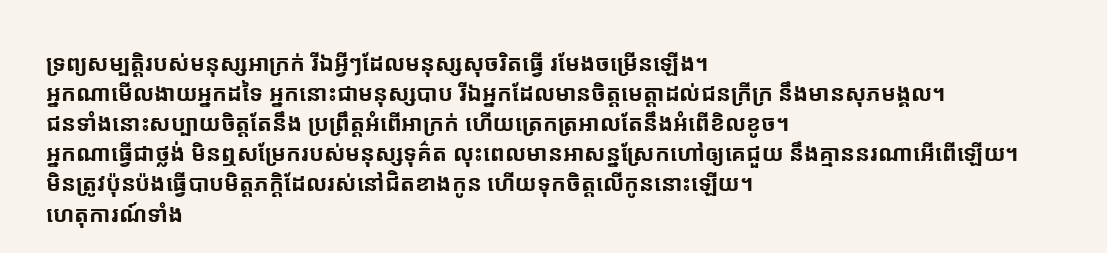ទ្រព្យសម្បត្តិរបស់មនុស្សអាក្រក់ រីឯអ្វីៗដែលមនុស្សសុចរិតធ្វើ រមែងចម្រើនឡើង។
អ្នកណាមើលងាយអ្នកដទៃ អ្នកនោះជាមនុស្សបាប រីឯអ្នកដែលមានចិត្តមេត្តាដល់ជនក្រីក្រ នឹងមានសុភមង្គល។
ជនទាំងនោះសប្បាយចិត្តតែនឹង ប្រព្រឹត្តអំពើអាក្រក់ ហើយត្រេកត្រអាលតែនឹងអំពើខិលខូច។
អ្នកណាធ្វើជាថ្លង់ មិនឮសម្រែករបស់មនុស្សទុគ៌ត លុះពេលមានអាសន្នស្រែកហៅឲ្យគេជួយ នឹងគ្មាននរណាអើពើឡើយ។
មិនត្រូវប៉ុនប៉ងធ្វើបាបមិត្តភក្ដិដែលរស់នៅជិតខាងកូន ហើយទុកចិត្តលើកូននោះឡើយ។
ហេតុការណ៍ទាំង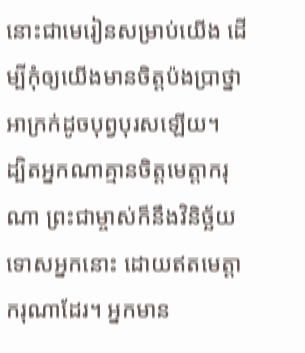នោះជាមេរៀនសម្រាប់យើង ដើម្បីកុំឲ្យយើងមានចិត្តប៉ងប្រាថ្នាអាក្រក់ដូចបុព្វបុរសឡើយ។
ដ្បិតអ្នកណាគ្មានចិត្តមេត្តាករុណា ព្រះជាម្ចាស់ក៏នឹងវិនិច្ឆ័យទោសអ្នកនោះ ដោយឥតមេត្តាករុណាដែរ។ អ្នកមាន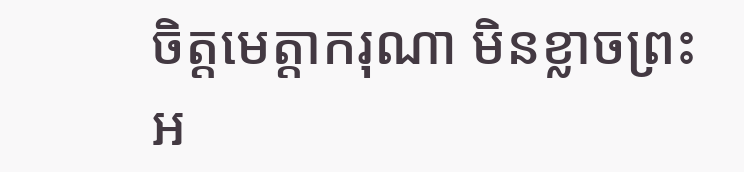ចិត្តមេត្តាករុណា មិនខ្លាចព្រះអ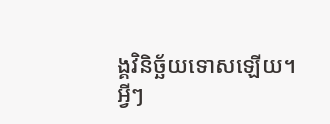ង្គវិនិច្ឆ័យទោសឡើយ។
អ្វីៗ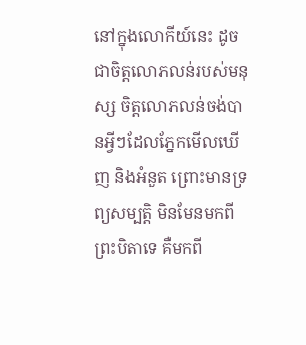នៅក្នុងលោកីយ៍នេះ ដូចជាចិត្តលោភលន់របស់មនុស្ស ចិត្តលោភលន់ចង់បានអ្វីៗដែលភ្នែកមើលឃើញ និងអំនួត ព្រោះមានទ្រព្យសម្បត្តិ មិនមែនមកពីព្រះបិតាទេ គឺមកពី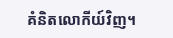គំនិតលោកីយ៍វិញ។